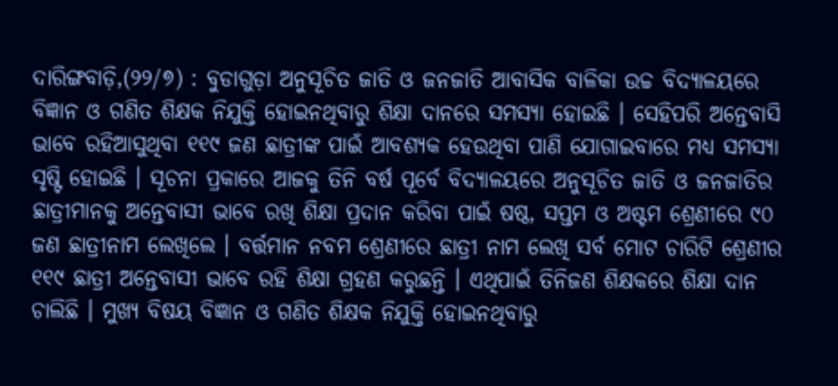ଦାରିଙ୍ଗବାଡ଼ି,(୨୨/୭) : ବୁଡାଗୁଡ଼ା ଅନୁସୂଚିତ ଜାତି ଓ ଜନଜାତି ଆବାସିକ ବାଳିକା ଉଚ୍ଚ ବିଦ୍ୟାଳୟରେ ବିଜ୍ଞାନ ଓ ଗଣିତ ଶିକ୍ଷକ ନିଯୁକ୍ତି ହୋଇନଥିବାରୁ ଶିକ୍ଷା ଦାନରେ ସମସ୍ୟା ହୋଇଛି । ସେହିପରି ଅନ୍ତେବାସି ଭାବେ ରହିଆସୁଥିବା ୧୧୯ ଜଣ ଛାତ୍ରୀଙ୍କ ପାଇଁ ଆବଶ୍ୟକ ହେଉଥିବା ପାଣି ଯୋଗାଇବାରେ ମଧ୍ୟ ସମସ୍ୟା ସୃଷ୍ଟି ହୋଇଛି । ସୂଚନା ପ୍ରକାରେ ଆଜକୁ ତିନି ବର୍ଷ ପୂର୍ବେ ବିଦ୍ୟାଳୟରେ ଅନୁସୂଚିତ ଜାତି ଓ ଜନଜାତିର ଛାତ୍ରୀମାନକୁ ଅନ୍ତେବାସୀ ଭାବେ ରଖି ଶିକ୍ଷା ପ୍ରଦାନ କରିବା ପାଇଁ ଷଷ୍ଠ, ସପ୍ତମ ଓ ଅଷ୍ଟମ ଶ୍ରେଣୀରେ ୯୦ ଜଣ ଛାତ୍ରୀନାମ ଲେଖିଲେ । ବର୍ତ୍ତମାନ ନବମ ଶ୍ରେଣୀରେ ଛାତ୍ରୀ ନାମ ଲେଖି ସର୍ବ ମୋଟ ଚାରିଟି ଶ୍ରେଣୀର ୧୧୯ ଛାତ୍ରୀ ଅନ୍ତେବାସୀ ଭାବେ ରହି ଶିକ୍ଷା ଗ୍ରହଣ କରୁଛନ୍ତି । ଏଥିପାଇଁ ତିନିଜଣ ଶିକ୍ଷକରେ ଶିକ୍ଷା ଦାନ ଚାଲିଛି । ମୁଖ୍ୟ ବିଷୟ ବିଜ୍ଞାନ ଓ ଗଣିତ ଶିକ୍ଷକ ନିଯୁକ୍ତି ହୋଇନଥିବାରୁ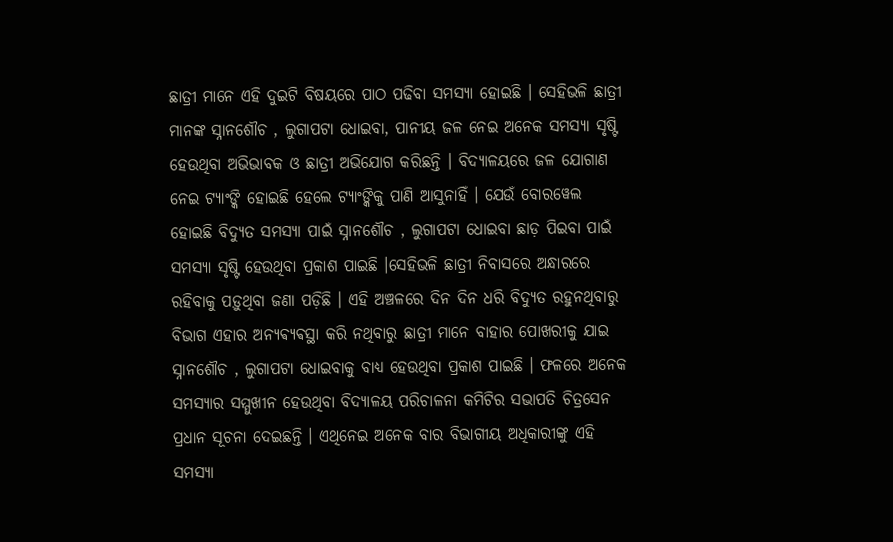ଛାତ୍ରୀ ମାନେ ଏହି ଦୁଇଟି ବିଷୟରେ ପାଠ ପଢିବା ସମସ୍ୟା ହୋଇଛି । ସେହିଭଳି ଛାତ୍ରୀ ମାନଙ୍କ ସ୍ନାନଶୌଚ , ଲୁଗାପଟା ଧୋଇବା, ପାନୀୟ ଜଳ ନେଇ ଅନେକ ସମସ୍ୟା ସୃଷ୍ଟି ହେଉଥିବା ଅଭିଭାବକ ଓ ଛାତ୍ରୀ ଅଭିଯୋଗ କରିଛନ୍ତି । ବିଦ୍ୟାଳୟରେ ଜଳ ଯୋଗାଣ ନେଇ ଟ୍ୟାଂଙ୍କି ହୋଇଛି ହେଲେ ଟ୍ୟାଂଙ୍କିକୁ ପାଣି ଆସୁନାହିଁ । ଯେଉଁ ବୋରୱେଲ ହୋଇଛି ବିଦ୍ୟୁତ ସମସ୍ୟା ପାଇଁ ସ୍ନାନଶୌଚ , ଲୁଗାପଟା ଧୋଇବା ଛାଡ଼ ପିଇବା ପାଇଁ ସମସ୍ୟା ସୃଷ୍ଟି ହେଉଥିବା ପ୍ରକାଶ ପାଇଛି ।ସେହିଭଳି ଛାତ୍ରୀ ନିବାସରେ ଅନ୍ଧାରରେ ରହିବାକୁ ପଡ଼ୁଥିବା ଜଣା ପଡ଼ିଛି । ଏହି ଅଞ୍ଚଳରେ ଦିନ ଦିନ ଧରି ବିଦ୍ୟୁତ ରହୁନଥିବାରୁ ବିଭାଗ ଏହାର ଅନ୍ୟଵ୍ୟଵସ୍ଥା କରି ନଥିବାରୁ ଛାତ୍ରୀ ମାନେ ବାହାର ପୋଖରୀକୁ ଯାଇ ସ୍ନାନଶୌଚ , ଲୁଗାପଟା ଧୋଇବାକୁ ବାଧ୍ୟ ହେଉଥିବା ପ୍ରକାଶ ପାଇଛି । ଫଳରେ ଅନେକ ସମସ୍ୟାର ସମ୍ମୁଖୀନ ହେଉଥିବା ବିଦ୍ୟାଳୟ ପରିଚାଳନା କମିଟିର ସଭାପତି ଚିତ୍ରସେନ ପ୍ରଧାନ ସୂଚନା ଦେଇଛନ୍ତି । ଏଥିନେଇ ଅନେକ ବାର ବିଭାଗୀୟ ଅଧିକାରୀଙ୍କୁ ଏହି ସମସ୍ୟା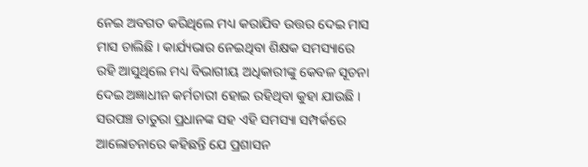ନେଇ ଅବଗତ କରିଥିଲେ ମଧ୍ୟ କରାଯିବ ଉତ୍ତର ଦେଇ ମାସ ମାସ ଚାଲିଛି । କାର୍ଯ୍ୟଭାର ନେଇଥିବା ଶିକ୍ଷକ ସମସ୍ୟାରେ ରହି ଆସୁଥିଲେ ମଧ୍ୟ ବିଭାଗୀୟ ଅଧିକାରୀଙ୍କୁ କେବଳ ସୂଚନା ଦେଇ ଅଜ୍ଞାଧୀନ କର୍ମଚାରୀ ହୋଇ ରହିଥିବା କୁହା ଯାଉଛି । ସରପଞ୍ଚ ତାତୁରା ପ୍ରଧାନଙ୍କ ସହ ଏହି ସମସ୍ୟା ସମ୍ପର୍କରେ ଆଲୋଚନାରେ କହିଛନ୍ତି ଯେ ପ୍ରଶାସନ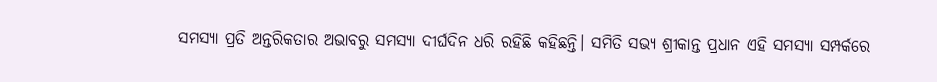ସମସ୍ୟା ପ୍ରତି ଅନ୍ତରିକତାର ଅଭାବରୁ ସମସ୍ୟା ଦୀର୍ଘଦିନ ଧରି ରହିଛି କହିଛନ୍ତି। ସମିତି ସଭ୍ୟ ଶ୍ରୀକାନ୍ତ ପ୍ରଧାନ ଏହି ସମସ୍ୟା ସମ୍ପର୍କରେ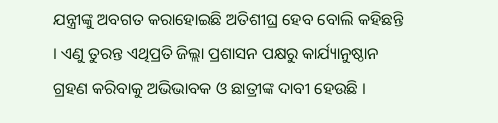ଯନ୍ତ୍ରୀଙ୍କୁ ଅବଗତ କରାହୋଇଛି ଅତିଶୀଘ୍ର ହେବ ବୋଲି କହିଛନ୍ତି । ଏଣୁ ତୁରନ୍ତ ଏଥିପ୍ରତି ଜିଲ୍ଲା ପ୍ରଶାସନ ପକ୍ଷରୁ କାର୍ଯ୍ୟାନୁଷ୍ଠାନ ଗ୍ରହଣ କରିବାକୁ ଅଭିଭାବକ ଓ ଛାତ୍ରୀଙ୍କ ଦାବୀ ହେଉଛି ।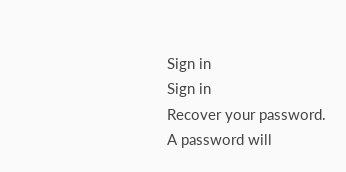Sign in
Sign in
Recover your password.
A password will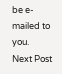be e-mailed to you.
Next Post